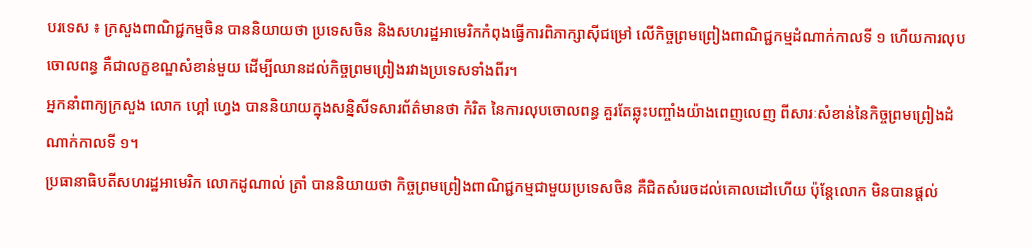បរទេស ៖ ក្រសួងពាណិជ្ជកម្មចិន បាននិយាយថា ប្រទេសចិន និងសហរដ្ឋអាមេរិកកំពុងធ្វើការពិភាក្សាស៊ីជម្រៅ លើកិច្ចព្រមព្រៀងពាណិជ្ជកម្មដំណាក់កាលទី ១ ហើយការលុបចោលពន្ធ គឺជាលក្ខខណ្ឌសំខាន់មួយ ដើម្បីឈានដល់កិច្ចព្រមព្រៀងរវាងប្រទេសទាំងពីរ។
អ្នកនាំពាក្យក្រសួង លោក ហ្គៅ ហ្វេង បាននិយាយក្នុងសន្និសីទសារព័ត៌មានថា កំរិត នៃការលុបចោលពន្ធ គួរតែឆ្លុះបញ្ចាំងយ៉ាងពេញលេញ ពីសារៈសំខាន់នៃកិច្ចព្រមព្រៀងដំណាក់កាលទី ១។
ប្រធានាធិបតីសហរដ្ឋអាមេរិក លោកដូណាល់ ត្រាំ បាននិយាយថា កិច្ចព្រមព្រៀងពាណិជ្ជកម្មជាមួយប្រទេសចិន គឺជិតសំរេចដល់គោលដៅហើយ ប៉ុន្តែលោក មិនបានផ្តល់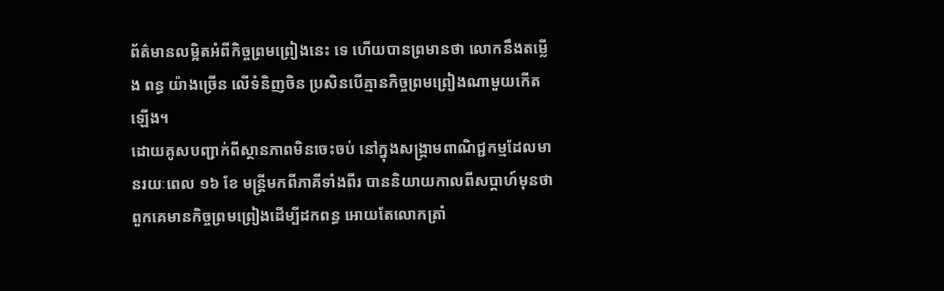ព័ត៌មានលម្អិតអំពីកិច្ចព្រមព្រៀងនេះ ទេ ហើយបានព្រមានថា លោកនឹងតម្លើង ពន្ធ យ៉ាងច្រើន លើទំនិញចិន ប្រសិនបើគ្មានកិច្ចព្រមព្រៀងណាមួយកើតឡើង។
ដោយគូសបញ្ជាក់ពីស្ថានភាពមិនចេះចប់ នៅក្នុងសង្រ្គាមពាណិជ្ជកម្មដែលមានរយៈពេល ១៦ ខែ មន្ត្រីមកពីភាគីទាំងពីរ បាននិយាយកាលពីសប្តាហ៍មុនថា ពួកគេមានកិច្ចព្រមព្រៀងដើម្បីដកពន្ធ អោយតែលោកត្រាំ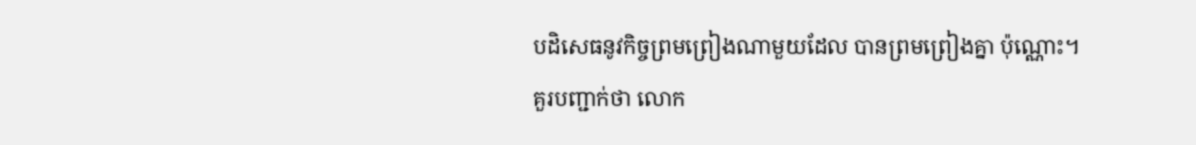បដិសេធនូវកិច្ចព្រមព្រៀងណាមួយដែល បានព្រមព្រៀងគ្នា ប៉ុណ្ណោះ។
គួរបញ្ជាក់ថា លោក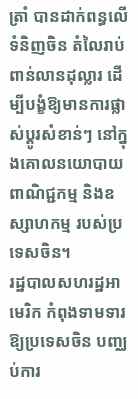ត្រាំ បានដាក់ពន្ធលើទំនិញចិន តំលៃរាប់ពាន់លានដុល្លារ ដើម្បីបង្ខំឱ្យមានការផ្លាស់ប្តូរសំខាន់ៗ នៅក្នុងគោលនយោបាយពាណិជ្ជកម្ម និងឧស្សាហកម្ម របស់ប្រទេសចិន។
រដ្ឋបាលសហរដ្ឋអាមេរិក កំពុងទាមទារឱ្យប្រទេសចិន បញ្ឈប់ការ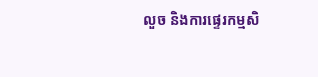លួច និងការផ្ទេរកម្មសិ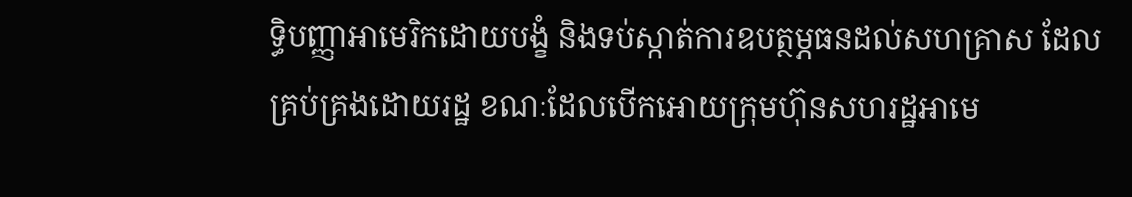ទ្ធិបញ្ញាអាមេរិកដោយបង្ខំ និងទប់ស្កាត់ការឧបត្ថម្ភធនដល់សហគ្រាស ដែលគ្រប់គ្រងដោយរដ្ឋ ខណៈដែលបើកអោយក្រុមហ៊ុនសហរដ្ឋអាមេ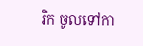រិក ចូលទៅកា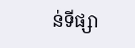ន់ទីផ្សា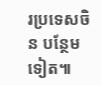រប្រទេសចិន បន្ថែមទៀត៕